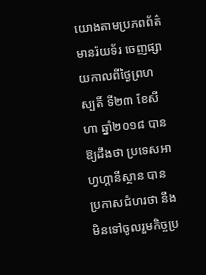យោងតាមប្រភពព័ត៌មានរ៉យទ័រ ចេញផ្សាយកាលពីថ្ងៃព្រហស្បតិ៍ ទី២៣ ខែសីហា ឆ្នាំ២០១៨ បានឱ្យដឹងថា ប្រទេសអាហ្វហ្គានីស្ថាន បានប្រកាសជំហរថា នឹងមិនទៅចូលរួមកិច្ចប្រ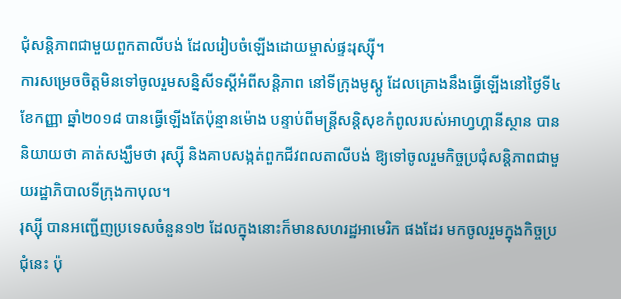ជុំសន្តិភាពជាមួយពួកតាលីបង់ ដែលរៀបចំឡើងដោយម្ចាស់ផ្ទះរុស្ស៊ី។
ការសម្រេចចិត្តមិនទៅចូលរួមសន្និសីទស្តីអំពីសន្តិភាព នៅទីក្រុងមូស្គូ ដែលគ្រោងនឹងធ្វើឡើងនៅថ្ងៃទី៤ ខែកញ្ញា ឆ្នាំ២០១៨ បានធ្វើឡើងតែប៉ុន្មានម៉ោង បន្ទាប់ពីមន្ត្រីសន្តិសុខកំពូលរបស់អាហ្វហ្គានីស្ថាន បាននិយាយថា គាត់សង្ឃឹមថា រុស្ស៊ី និងគាបសង្កត់ពួកជីវពលតាលីបង់ ឱ្យទៅចូលរួមកិច្ចប្រជុំសន្តិភាពជាមួយរដ្ឋាភិបាលទីក្រុងកាបុល។
រុស្ស៊ី បានអញ្ជើញប្រទេសចំនួន១២ ដែលក្នុងនោះក៏មានសហរដ្ឋអាមេរិក ផងដែរ មកចូលរួមក្នុងកិច្ចប្រជុំនេះ ប៉ុ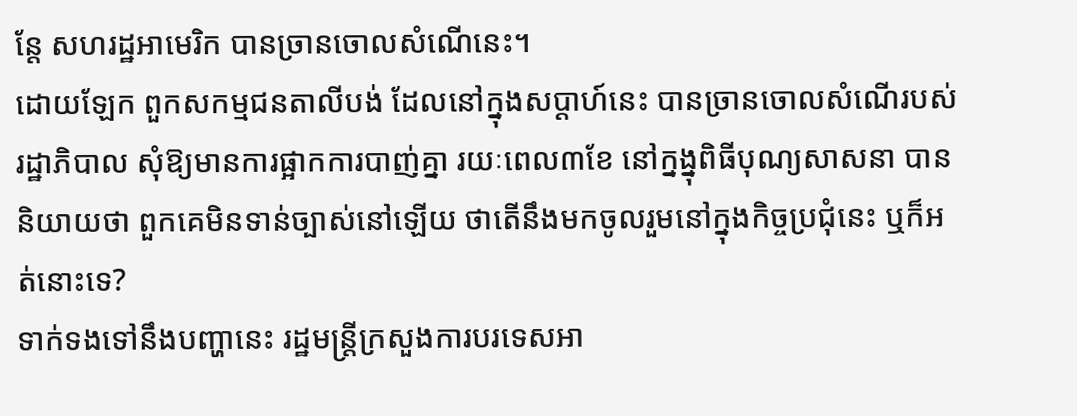ន្តែ សហរដ្ឋអាមេរិក បានច្រានចោលសំណើនេះ។
ដោយឡែក ពួកសកម្មជនតាលីបង់ ដែលនៅក្នុងសប្តាហ៍នេះ បានច្រានចោលសំណើរបស់រដ្ឋាភិបាល សុំឱ្យមានការផ្អាកការបាញ់គ្នា រយៈពេល៣ខែ នៅក្នង្នុពិធីបុណ្យសាសនា បាននិយាយថា ពួកគេមិនទាន់ច្បាស់នៅឡើយ ថាតើនឹងមកចូលរួមនៅក្នុងកិច្ចប្រជុំនេះ ឬក៏អត់នោះទេ?
ទាក់ទងទៅនឹងបញ្ហានេះ រដ្ឋមន្ត្រីក្រសួងការបរទេសអា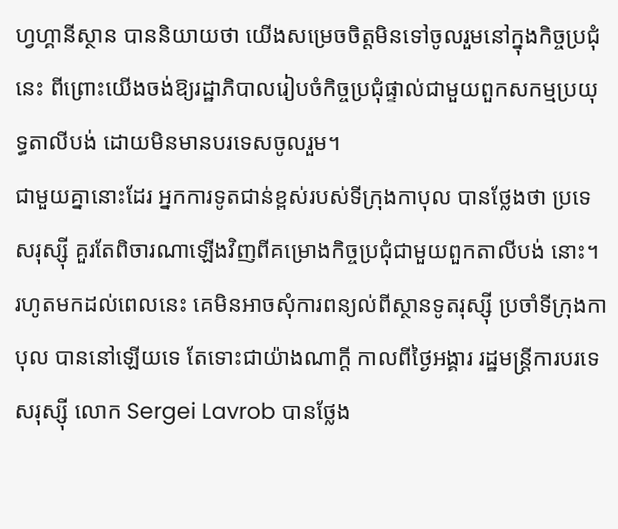ហ្វហ្គានីស្ថាន បាននិយាយថា យើងសម្រេចចិត្តមិនទៅចូលរួមនៅក្នុងកិច្ចប្រជុំនេះ ពីព្រោះយើងចង់ឱ្យរដ្ឋាភិបាលរៀបចំកិច្ចប្រជុំផ្ទាល់ជាមួយពួកសកម្មប្រយុទ្ធតាលីបង់ ដោយមិនមានបរទេសចូលរួម។
ជាមួយគ្នានោះដែរ អ្នកការទូតជាន់ខ្ពស់របស់ទីក្រុងកាបុល បានថ្លែងថា ប្រទេសរុស្ស៊ី គួរតែពិចារណាឡើងវិញពីគម្រោងកិច្ចប្រជុំជាមួយពួកតាលីបង់ នោះ។
រហូតមកដល់ពេលនេះ គេមិនអាចសុំការពន្យល់ពីស្ថានទូតរុស្ស៊ី ប្រចាំទីក្រុងកាបុល បាននៅឡើយទេ តែទោះជាយ៉ាងណាក្តី កាលពីថ្ងៃអង្គារ រដ្ឋមន្ត្រីការបរទេសរុស្ស៊ី លោក Sergei Lavrob បានថ្លែង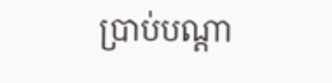ប្រាប់បណ្តា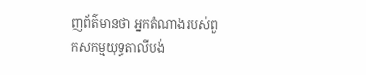ញព័ត៌មានថា អ្នកតំណាងរបស់ពួកសកម្មយុទ្ធតាលីបង់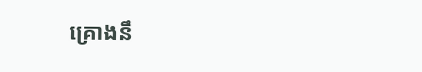គ្រោងនឹ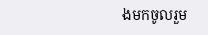ងមកចូលរួម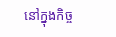នៅក្នុងកិច្ច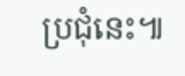ប្រជុំនេះ៕